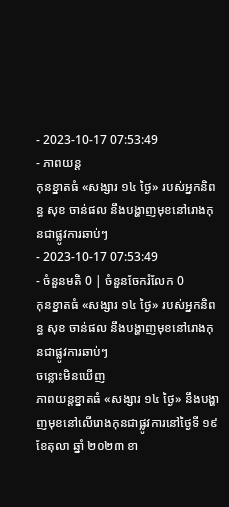- 2023-10-17 07:53:49
- ភាពយន្ត
កុនខ្នាតធំ «សង្សារ ១៤ ថ្ងៃ» របស់អ្នកនិពន្ធ សុខ ចាន់ផល នឹងបង្ហាញមុខនៅរោងកុនជាផ្លូវការឆាប់ៗ
- 2023-10-17 07:53:49
- ចំនួនមតិ 0 | ចំនួនចែករំលែក 0
កុនខ្នាតធំ «សង្សារ ១៤ ថ្ងៃ» របស់អ្នកនិពន្ធ សុខ ចាន់ផល នឹងបង្ហាញមុខនៅរោងកុនជាផ្លូវការឆាប់ៗ
ចន្លោះមិនឃើញ
ភាពយន្តខ្នាតធំ «សង្សារ ១៤ ថ្ងៃ» នឹងបង្ហាញមុខនៅលើរោងកុនជាផ្លូវការនៅថ្ងៃទី ១៩ ខែតុលា ឆ្នាំ ២០២៣ ខា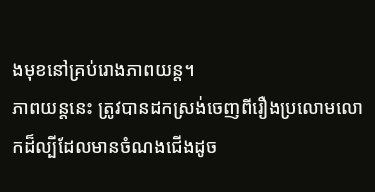ងមុខនៅគ្រប់រោងភាពយន្ត។
ភាពយន្តនេះ ត្រូវបានដកស្រង់ចេញពីរឿងប្រលោមលោកដ៏ល្បីដែលមានចំណងជើងដូច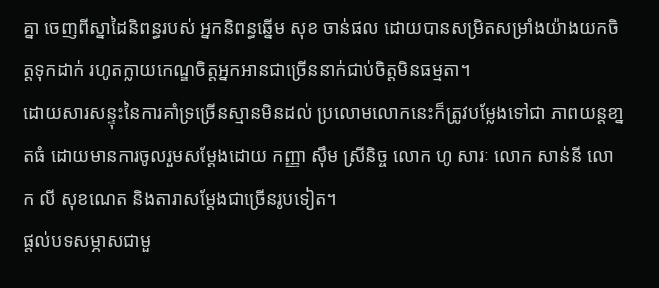គ្នា ចេញពីស្នាដៃនិពន្ធរបស់ អ្នកនិពន្ធឆ្នើម សុខ ចាន់ផល ដោយបានសម្រិតសម្រាំងយ៉ាងយកចិត្តទុកដាក់ រហូតក្លាយកេណ្ឌចិត្តអ្នកអានជាច្រើននាក់ជាប់ចិត្តមិនធម្មតា។
ដោយសារសន្ទុះនៃការគាំទ្រច្រើនស្មានមិនដល់ ប្រលោមលោកនេះក៏ត្រូវបម្លែងទៅជា ភាពយន្តខា្នតធំ ដោយមានការចូលរួមសម្ដែងដោយ កញ្ញា ស៊ឹម ស្រីនិច្ច លោក ហូ សារៈ លោក សាន់នី លោក លី សុខណេត និងតារាសម្ដែងជាច្រើនរូបទៀត។
ផ្ដល់បទសម្ភាសជាមួ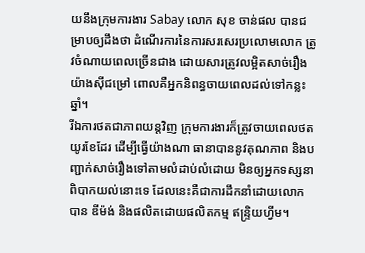យនឹងក្រុមការងារ Sabay លោក សុខ ចាន់ផល បានជម្រាបឲ្យដឹងថា ដំណើរការនៃការសរសេរប្រលោមលោក ត្រូវចំណាយពេលច្រើនជាង ដោយសារត្រូវលម្អិតសាច់រឿងយ៉ាងស៊ីជម្រៅ ពោលគឺអ្នកនិពន្ធចាយពេលដល់ទៅកន្លះឆ្នាំ។
រីឯការថតជាភាពយន្តវិញ ក្រុមការងារក៏ត្រូវចាយពេលថតយូរខែដែរ ដើម្បីធ្វើយ៉ាងណា ធានាបាននូវគុណភាព និងបញ្ជាក់សាច់រឿងទៅតាមលំដាប់លំដោយ មិនឲ្យអ្នកទស្សនាពិបាកយល់នោះទេ ដែលនេះគឺជាការដឹកនាំដោយលោក បាន ឌីម៉ង់ និងផលិតដោយផលិតកម្ម ឥន្ទ្រិយហ្វីម។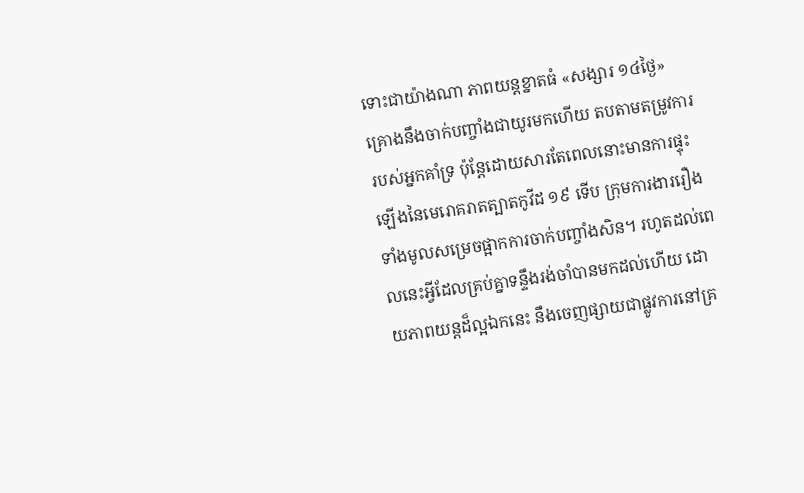ទោះជាយ៉ាងណា ភាពយន្តខ្នាតធំ «សង្សារ ១៤ថ្ងៃ» គ្រោងនឹងចាក់បញ្ចាំងជាយូរមកហើយ តបតាមតម្រូវការរបស់អ្នកគាំទ្រ ប៉ុន្តែដោយសារតែពេលនោះមានការផ្ទុះឡើងនៃមេរោគរាតត្បាតកូវីដ ១៩ ទើប ក្រុមការងាររឿងទាំងមូលសម្រេចផ្អាកការចាក់បញ្ចាំងសិន។ រហូតដល់ពេលនេះអ្វីដែលគ្រប់គ្នាទន្ទឹងរង់ចាំបានមកដល់ហើយ ដោយភាពយន្តដ៏ល្អឯកនេះ នឹងចេញផ្សាយជាផ្លូវការនៅគ្រ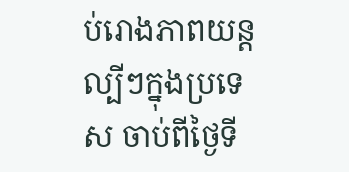ប់រោងភាពយន្តល្បីៗក្នុងប្រទេស ចាប់ពីថ្ងៃទី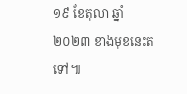១៩ ខែតុលា ឆ្នាំ ២០២៣ ខាងមុខនេះតទៅ៕